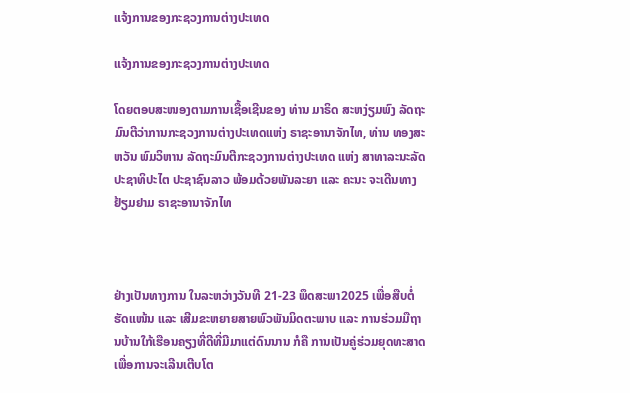ແຈ້ງການຂອງກະຊວງການຕ່າງປະເທດ

ແຈ້ງການຂອງກະຊວງການຕ່າງປະເທດ

ໂດຍຕອບສະໜອງຕາມການເຊື້ອເຊີນຂອງ ທ່ານ ມາຣິດ ສະຫງ່ຽມພົງ ລັດຖະມົນຕີວ່າການກະຊວງການຕ່າງປະເທດແຫ່ງ ຣາຊະອານາຈັກໄທ, ທ່ານ ທອງສະຫວັນ ພົມວິຫານ ລັດຖະມົນຕີກະຊວງການຕ່າງປະເທດ ແຫ່ງ ສາທາລະນະລັດ ປະຊາທິປະໄຕ ປະຊາຊົນລາວ ພ້ອມດ້ວຍພັນລະຍາ ແລະ ຄະນະ ຈະເດີນທາງຢ້ຽມຢາມ ຣາຊະອານາຈັກໄທ



ຢ່າງເປັນທາງການ ໃນລະຫວ່າງວັນທີ 21-23 ພຶດສະພາ2025 ເພື່ອສືບຕໍ່ຮັດແໜ້ນ ແລະ ເສີມຂະຫຍາຍສາຍພົວພັນມິດຕະພາບ ແລະ ການຮ່ວມມືຖານບ້ານໃກ້ເຮືອນຄຽງທີ່ດີທີ່ມີມາແຕ່ດົນນານ ກໍຄື ການເປັນຄູ່ຮ່ວມຍຸດທະສາດ ເພື່ອການຈະເລີນເຕີບໂຕ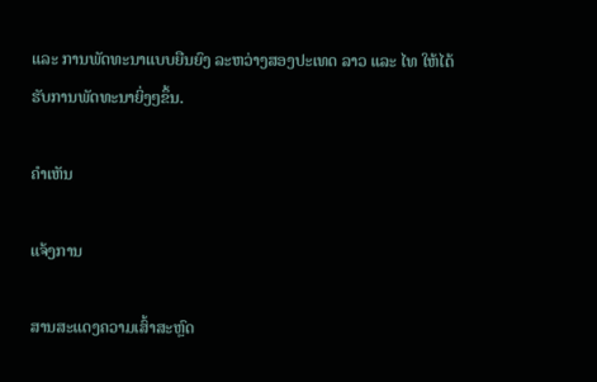ແລະ ການພັດທະນາແບບຍືນຍົງ ລະຫວ່າງສອງປະເທດ ລາວ ແລະ ໄທ ໃຫ້ໄດ້ຮັບການພັດທະນາຍິ່ງໆຂຶ້ນ.

ຄໍາເຫັນ

ແຈ້ງການ

ສານສະແດງຄວາມເສົ້າສະຫຼົດ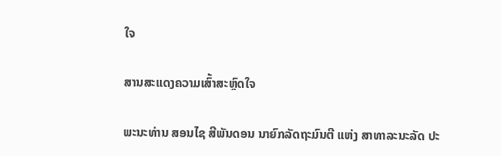ໃຈ

ສານສະແດງຄວາມເສົ້າສະຫຼົດໃຈ

ພະນະທ່ານ ສອນໄຊ ສີພັນດອນ ນາຍົກລັດຖະມົນຕີ ແຫ່ງ ສາທາລະນະລັດ ປະ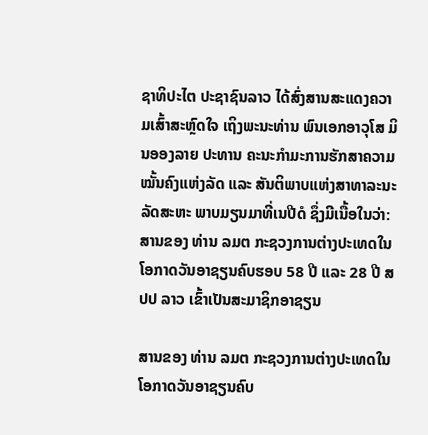ຊາທິປະໄຕ ປະຊາຊົນລາວ ໄດ້ສົ່ງສານສະແດງຄວາມເສົ້າສະຫຼົດໃຈ ເຖິງພະນະທ່ານ ພົນເອກອາວຸໂສ ມິນອອງລາຍ ປະທານ ຄະນະກຳມະການຮັກສາຄວາມໝັ້ນຄົງແຫ່ງລັດ ແລະ ສັນຕິພາບແຫ່ງສາທາລະນະລັດສະຫະ ພາບມຽນມາທີ່ເນປີດໍ ຊຶ່ງມີເນື້ອໃນວ່າ:
ສານຂອງ ທ່ານ ລມຕ ກະຊວງການຕ່າງປະເທດໃນໂອກາດວັນອາຊຽນຄົບຮອບ 58 ປີ ແລະ 28 ປີ ສປປ ລາວ ເຂົ້າເປັນສະມາຊິກອາຊຽນ

ສານຂອງ ທ່ານ ລມຕ ກະຊວງການຕ່າງປະເທດໃນໂອກາດວັນອາຊຽນຄົບ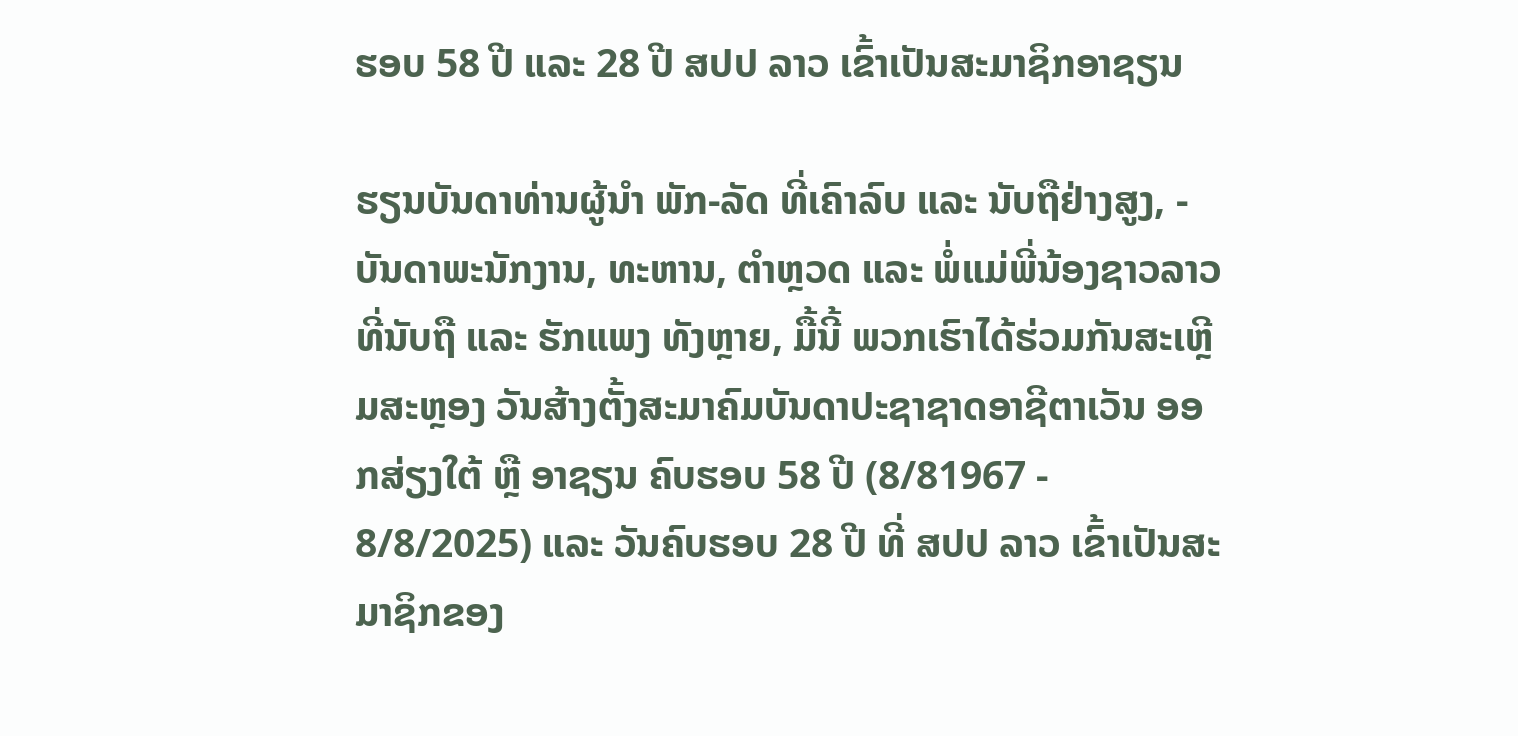ຮອບ 58 ປີ ແລະ 28 ປີ ສປປ ລາວ ເຂົ້າເປັນສະມາຊິກອາຊຽນ

ຮຽນບັນດາທ່ານຜູ້ນຳ ພັກ-ລັດ ທີ່ເຄົາລົບ ແລະ ນັບຖືຢ່າງສູງ, - ບັນດາພະນັກງານ, ທະຫານ, ຕຳຫຼວດ ແລະ ພໍ່ແມ່ພີ່ນ້ອງຊາວລາວ ທີ່ນັບຖື ແລະ ຮັກແພງ ທັງຫຼາຍ, ມື້ນີ້ ພວກເຮົາໄດ້ຮ່ວມກັນສະເຫຼີມສະຫຼອງ ວັນສ້າງຕັ້ງສະມາຄົມບັນດາປະຊາຊາດອາຊີຕາເວັນ ອອກສ່ຽງໃຕ້ ຫຼື ອາຊຽນ ຄົບຮອບ 58 ປີ (8/81967 - 8/8/2025) ແລະ ວັນຄົບຮອບ 28 ປີ ທີ່ ສປປ ລາວ ເຂົ້າເປັນສະມາຊິກຂອງ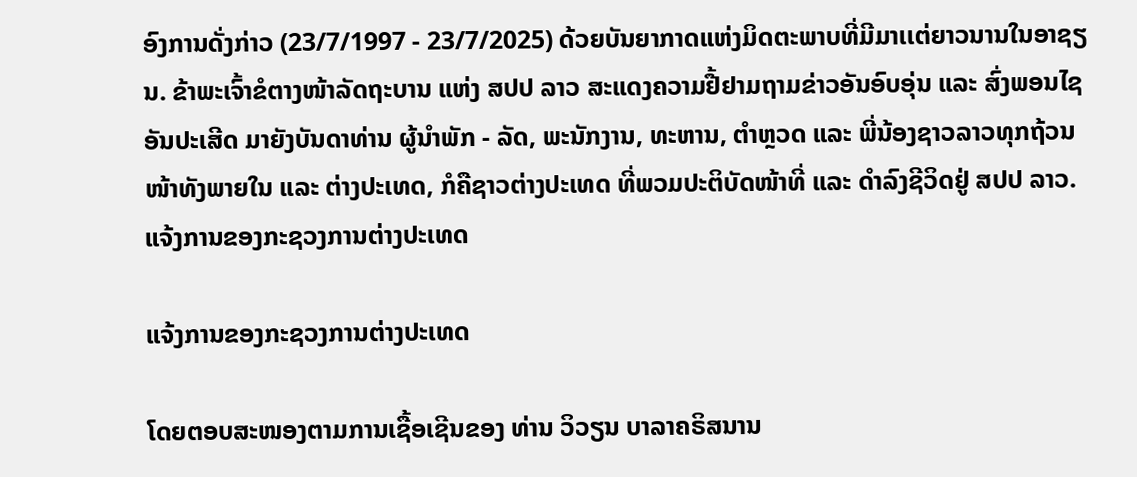ອົງການດັ່ງກ່າວ (23/7/1997 - 23/7/2025) ດ້ວຍບັນຍາກາດແຫ່ງມິດຕະພາບທີ່ມີມາເເຕ່ຍາວນານໃນອາຊຽນ. ຂ້າພະເຈົ້າຂໍຕາງໜ້າລັດຖະບານ ແຫ່ງ ສປປ ລາວ ສະແດງຄວາມຢື້ຢາມຖາມຂ່າວອັນອົບອຸ່ນ ແລະ ສົ່ງພອນໄຊອັນປະເສີດ ມາຍັງບັນດາທ່ານ ຜູ້ນໍາພັກ - ລັດ, ພະນັກງານ, ທະຫານ, ຕໍາຫຼວດ ແລະ ພີ່ນ້ອງຊາວລາວທຸກຖ້ວນໜ້າທັງພາຍໃນ ແລະ ຕ່າງປະເທດ, ກໍຄືຊາວຕ່າງປະເທດ ທີ່ພວມປະຕິບັດໜ້າທີ່ ແລະ ດໍາລົງຊີວິດຢູ່ ສປປ ລາວ.
ແຈ້ງການຂອງກະຊວງການຕ່າງປະເທດ

ແຈ້ງການຂອງກະຊວງການຕ່າງປະເທດ

ໂດຍຕອບສະໜອງຕາມການເຊື້ອເຊີນຂອງ ທ່ານ ວິວຽນ ບາລາຄຣິສນານ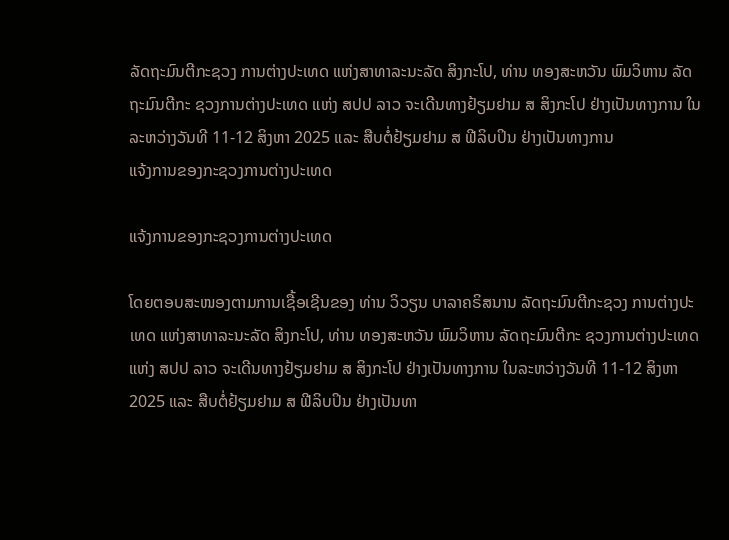ລັດຖະມົນຕີກະຊວງ ການຕ່າງປະເທດ ແຫ່ງສາທາລະນະລັດ ສິງກະໂປ, ທ່ານ ທອງສະຫວັນ ພົມວິຫານ ລັດຖະມົນຕີກະ ຊວງການຕ່າງປະເທດ ແຫ່ງ ສປປ ລາວ ຈະເດີນທາງຢ້ຽມຢາມ ສ ສິງກະໂປ ຢ່າງເປັນທາງການ ໃນລະຫວ່າງວັນທີ 11-12 ສິງຫາ 2025 ແລະ ສືບຕໍ່ຢ້ຽມຢາມ ສ ຟີລິບປິນ ຢ່າງເປັນທາງການ
ແຈ້ງການຂອງກະຊວງການຕ່າງປະເທດ

ແຈ້ງການຂອງກະຊວງການຕ່າງປະເທດ

ໂດຍຕອບສະໜອງຕາມການເຊື້ອເຊີນຂອງ ທ່ານ ວິວຽນ ບາລາຄຣິສນານ ລັດຖະມົນຕີກະຊວງ ການຕ່າງປະເທດ ແຫ່ງສາທາລະນະລັດ ສິງກະໂປ, ທ່ານ ທອງສະຫວັນ ພົມວິຫານ ລັດຖະມົນຕີກະ ຊວງການຕ່າງປະເທດ ແຫ່ງ ສປປ ລາວ ຈະເດີນທາງຢ້ຽມຢາມ ສ ສິງກະໂປ ຢ່າງເປັນທາງການ ໃນລະຫວ່າງວັນທີ 11-12 ສິງຫາ 2025 ແລະ ສືບຕໍ່ຢ້ຽມຢາມ ສ ຟີລິບປິນ ຢ່າງເປັນທາ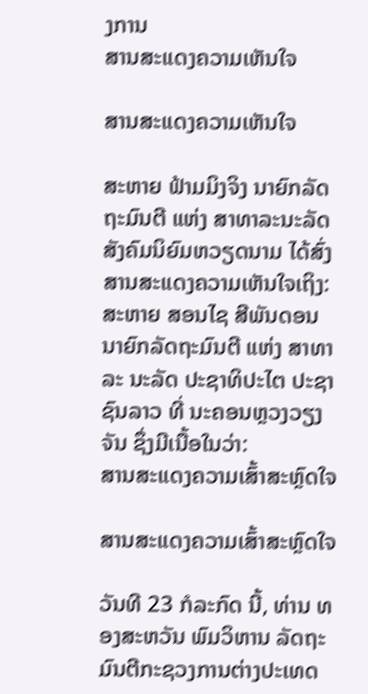ງການ
ສານສະແດງຄວາມເຫັນໃຈ

ສານສະແດງຄວາມເຫັນໃຈ

ສະຫາຍ ຟ້າມມິງຈິງ ນາຍົກລັດຖະມົນຕີ ແຫ່ງ ສາທາລະນະລັດ ສັງຄົມນິຍົມຫວຽດນາມ ໄດ້ສົ່ງສານສະແດງຄວາມເຫັນໃຈເຖິງ: ສະຫາຍ ສອນໄຊ ສີພັນດອນ ນາຍົກລັດຖະມົນຕີ ແຫ່ງ ສາທາລະ ນະລັດ ປະຊາທິປະໄຕ ປະຊາຊົນລາວ ທີ່ ນະຄອນຫຼວງວຽງຈັນ ຊຶ່ງມີເນື້ອໃນວ່າ:
ສານສະແດງຄວາມເສົ້າສະຫຼົດໃຈ

ສານສະແດງຄວາມເສົ້າສະຫຼົດໃຈ

ວັນທີ 23 ກໍລະກົດ ນີ້, ທ່ານ ທອງສະຫວັນ ພົມວິຫານ ລັດຖະມົນຕີກະຊວງການຕ່າງປະເທດ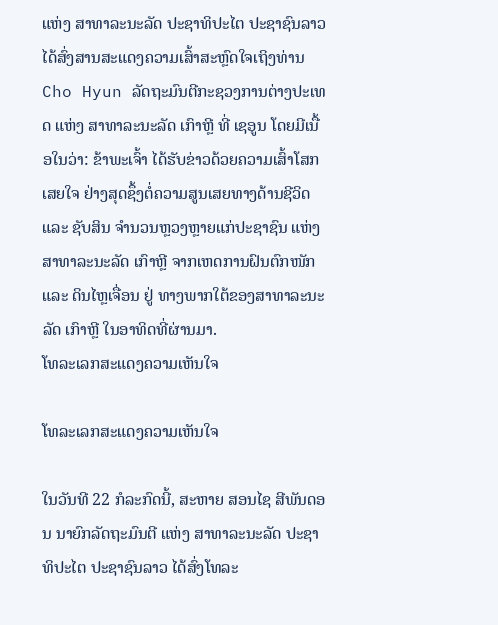ແຫ່ງ ສາທາລະນະລັດ ປະຊາທິປະໄຕ ປະຊາຊົນລາວ ໄດ້ສົ່ງສານສະແດງຄວາມເສົ້າສະຫຼົດໃຈເຖິງທ່ານ Cho Hyun ລັດຖະມົນຕີກະຊວງການຕ່າງປະເທດ ແຫ່ງ ສາທາລະນະລັດ ເກົາຫຼີ ທີ່ ເຊອູນ ໂດຍມີເນື້ອໃນວ່າ: ຂ້າພະເຈົ້າ ໄດ້ຮັບຂ່າວດ້ວຍຄວາມເສົ້າໂສກເສຍໃຈ ຢ່າງສຸດຊຶ້ງຕໍ່ຄວາມສູນເສຍທາງດ້ານຊີວິດ ແລະ ຊັບສິນ ຈໍານວນຫຼວງຫຼາຍແກ່ປະຊາຊົນ ແຫ່ງ ສາທາລະນະລັດ ເກົາຫຼີ ຈາກເຫດການຝົນຕົກໜັກ ແລະ ດິນໄຫຼເຈື່ອນ ຢູ່ ທາງພາກໃຕ້ຂອງສາທາລະນະລັດ ເກົາຫຼີ ໃນອາທິດທີ່ຜ່ານມາ.
ໂທລະເລກສະແດງຄວາມເຫັນໃຈ

ໂທລະເລກສະແດງຄວາມເຫັນໃຈ

ໃນວັນທີ 22 ກໍລະກົດນີ້, ສະຫາຍ ສອນໄຊ ສີພັນດອນ ນາຍົກລັດຖະມົນຕີ ແຫ່ງ ສາທາລະນະລັດ ປະຊາທິປະໄຕ ປະຊາຊົນລາວ ໄດ້ສົ່ງໂທລະ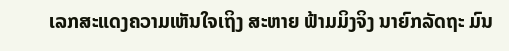ເລກສະແດງຄວາມເຫັນໃຈເຖິງ ສະຫາຍ ຟ້າມມິງຈິງ ນາຍົກລັດຖະ ມົນ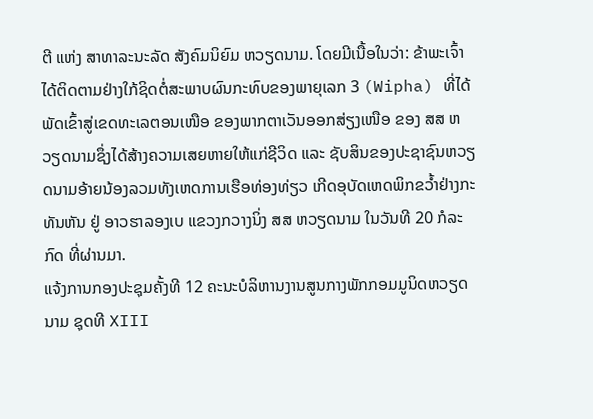ຕີ ແຫ່ງ ສາທາລະນະລັດ ສັງຄົມນິຍົມ ຫວຽດນາມ. ໂດຍມີເນື້ອໃນວ່າ: ຂ້າພະເຈົ້າໄດ້ຕິດຕາມຢ່າງໃກ້ຊິດຕໍ່ສະພາບຜົນກະທົບຂອງພາຍຸເລກ 3 (Wipha) ທີ່ໄດ້ພັດເຂົ້າສູ່ເຂດທະເລຕອນເໜືອ ຂອງພາກຕາເວັນອອກສ່ຽງເໜືອ ຂອງ ສສ ຫວຽດນາມຊຶ່ງໄດ້ສ້າງຄວາມເສຍຫາຍໃຫ້ແກ່ຊີວິດ ແລະ ຊັບສິນຂອງປະຊາຊົນຫວຽດນາມອ້າຍນ້ອງລວມທັງເຫດການເຮືອທ່ອງທ່ຽວ ເກີດອຸບັດເຫດພິກຂວໍ້າຢ່າງກະທັນຫັນ ຢູ່ ອາວຮາລອງເບ ແຂວງກວາງນິ່ງ ສສ ຫວຽດນາມ ໃນວັນທີ 20 ກໍລະກົດ ທີ່ຜ່ານມາ.
ແຈ້ງການກອງປະຊຸມຄັ້ງທີ 12 ຄະນະບໍລິຫານງານສູນກາງພັກກອມມູນິດຫວຽດນາມ ຊຸດທີ XIII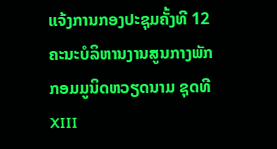ແຈ້ງການກອງປະຊຸມຄັ້ງທີ 12 ຄະນະບໍລິຫານງານສູນກາງພັກກອມມູນິດຫວຽດນາມ ຊຸດທີ XIII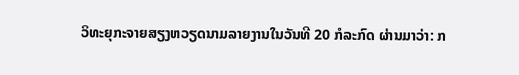ວິທະຍຸກະຈາຍສຽງຫວຽດນາມລາຍງານໃນວັນທີ 20 ກໍລະກົດ ຜ່ານມາວ່າ: ກ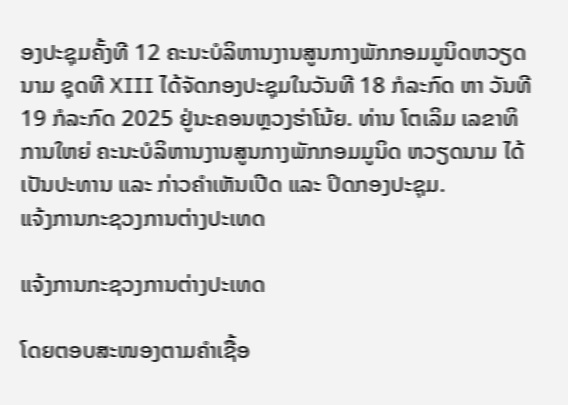ອງປະຊຸມຄັ້ງທີ 12 ຄະນະບໍລິຫານງານສູນກາງພັກກອມມູນິດຫວຽດນາມ ຊຸດທີ XIII ໄດ້ຈັດກອງປະຊຸມໃນວັນທີ 18 ກໍລະກົດ ຫາ ວັນທີ 19 ກໍລະກົດ 2025 ຢູ່ນະຄອນຫຼວງຮ່າໂນ້ຍ. ທ່ານ ໂຕເລິມ ເລຂາທິການໃຫຍ່ ຄະນະບໍລິຫານງານສູນກາງພັກກອມມູນິດ ຫວຽດນາມ ໄດ້ເປັນປະທານ ແລະ ກ່າວຄຳເຫັນເປີດ ແລະ ປິດກອງປະຊຸມ.
ແຈ້ງການກະຊວງການຕ່າງປະເທດ

ແຈ້ງການກະຊວງການຕ່າງປະເທດ

ໂດຍຕອບສະໜອງຕາມຄຳເຊື້ອ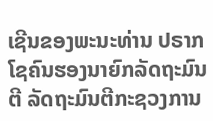ເຊີນຂອງພະນະທ່ານ ປຣາກ ໂຊຄົນຮອງນາຍົກລັດຖະມົນຕີ ລັດຖະມົນຕີກະຊວງການ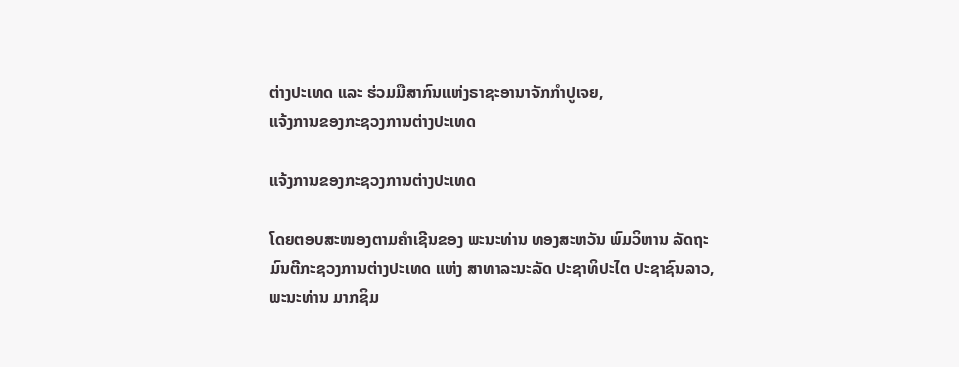ຕ່າງປະເທດ ແລະ ຮ່ວມມືສາກົນແຫ່ງຣາຊະອານາຈັກກໍາປູເຈຍ,
ແຈ້ງການຂອງກະຊວງການຕ່າງປະເທດ

ແຈ້ງການຂອງກະຊວງການຕ່າງປະເທດ

ໂດຍຕອບສະໜອງຕາມຄຳເຊີນຂອງ ພະນະທ່ານ ທອງສະຫວັນ ພົມວິຫານ ລັດຖະມົນຕີກະຊວງການຕ່າງປະເທດ ແຫ່ງ ສາທາລະນະລັດ ປະຊາທິປະໄຕ ປະຊາຊົນລາວ, ພະນະທ່ານ ມາກຊິມ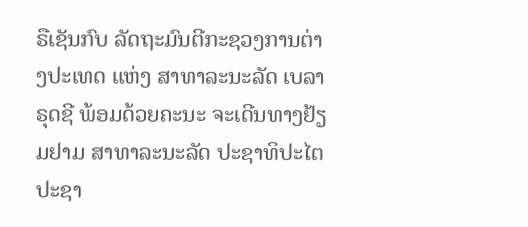ຣືເຊັນກົບ ລັດຖະມົນຕີກະຊວງການຕ່າງປະເທດ ແຫ່ງ ສາທາລະນະລັດ ເບລາຣຸດຊີ ພ້ອມດ້ວຍຄະນະ ຈະເດີນທາງຢ້ຽມຢາມ ສາທາລະນະລັດ ປະຊາທິປະໄຕ ປະຊາ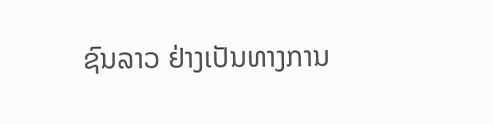ຊົນລາວ ຢ່າງເປັນທາງການ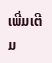ເພີ່ມເຕີມ